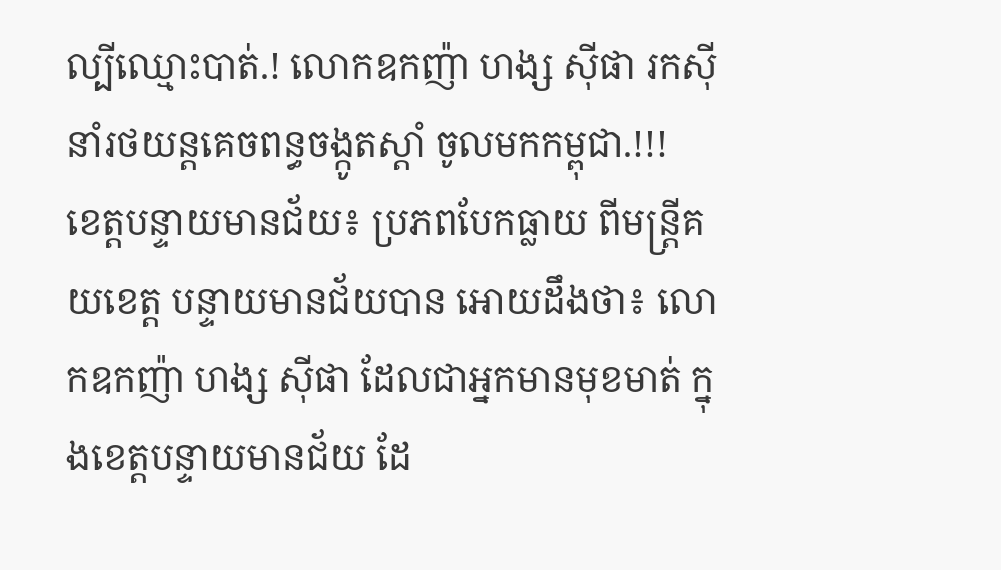ល្បីឈ្មោះបាត់.! លោកឧកញ៉ា ហង្ស ស៊ីផា រកស៊ីនាំរថយន្តគេចពន្ធចង្កូតស្តាំ ចូលមកកម្ពុជា.!!!
ខេត្តបន្ទាយមានជ័យ៖ ប្រភពបែកធ្លាយ ពីមន្ត្រីគយខេត្ត បន្ទាយមានជ័យបាន អោយដឹងថា៖ លោកឧកញ៉ា ហង្ស ស៊ីផា ដែលជាអ្នកមានមុខមាត់ ក្នុងខេត្តបន្ទាយមានជ័យ ដែ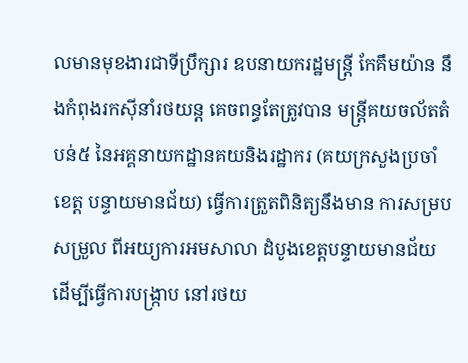លមានមុខងារជាទីប្រឹក្សារ ឧបនាយករដ្ឋមន្ត្រី កែគឹមយ៉ាន នឹងកំពុងរកស៊ីនាំរថយន្ត គេចពន្ធតែត្រូវបាន មន្ត្រីគយចល័តតំបន់៥ នៃអគ្គនាយកដ្ឋានគយនិងរដ្ឋាករ (គយក្រសួងប្រចាំខេត្ត បន្ទាយមានជ័យ) ធ្វើការត្រួតពិនិត្យនឹងមាន ការសម្របសម្រួល ពីអយ្យការអមសាលា ដំបូងខេត្តបន្ទាយមានជ័យ ដើម្បីធ្វើការបង្ក្រាប នៅរថយ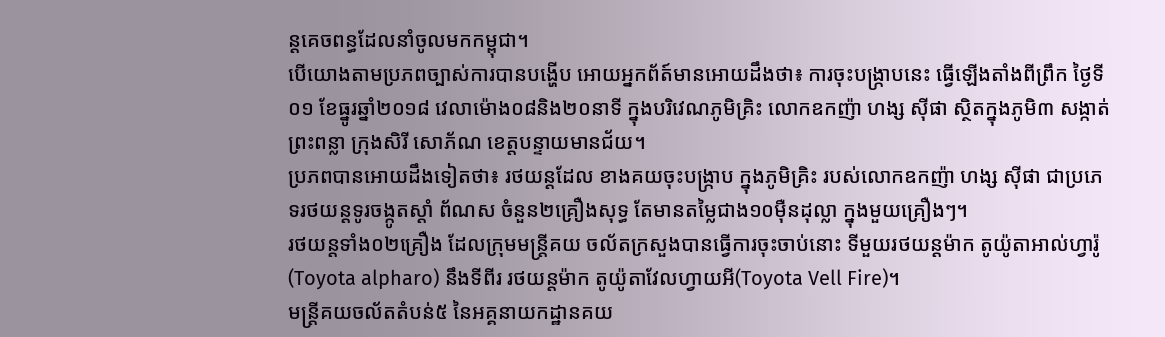ន្តគេចពន្ធដែលនាំចូលមកកម្ពុជា។
បើយោងតាមប្រភពច្បាស់ការបានបង្ហើប អោយអ្នកព័ត៍មានអោយដឹងថា៖ ការចុះបង្ក្រាបនេះ ធ្វើឡើងតាំងពីព្រឹក ថ្ងៃទី០១ ខែធ្នូរឆ្នាំ២០១៨ វេលាម៉ោង០៨និង២០នាទី ក្នុងបរិវេណភូមិគ្រិះ លោកឧកញ៉ា ហង្ស ស៊ីផា ស្ថិតក្នុងភូមិ៣ សង្កាត់ព្រះពន្លា ក្រុងសិរី សោភ័ណ ខេត្តបន្ទាយមានជ័យ។
ប្រភពបានអោយដឹងទៀតថា៖ រថយន្តដែល ខាងគយចុះបង្ក្រាប ក្នុងភូមិគ្រិះ របស់លោកឧកញ៉ា ហង្ស ស៊ីផា ជាប្រភេទរថយន្តទូរចង្កូតស្តាំ ព័ណស ចំនួន២គ្រឿងសុទ្ធ តែមានតម្លៃជាង១០ម៉ឺនដុល្លា ក្នុងមួយគ្រឿងៗ។
រថយន្តទាំង០២គ្រឿង ដែលក្រុមមន្ត្រីគយ ចល័តក្រសួងបានធ្វើការចុះចាប់នោះ ទីមួយរថយន្តម៉ាក តូយ៉ូតាអាល់ហ្វារ៉ូ (Toyota alpharo) នឹងទីពីរ រថយន្តម៉ាក តូយ៉ូតាវែលហ្វាយអី(Toyota Vell Fire)។
មន្ត្រីគយចល័តតំបន់៥ នៃអគ្គនាយកដ្ឋានគយ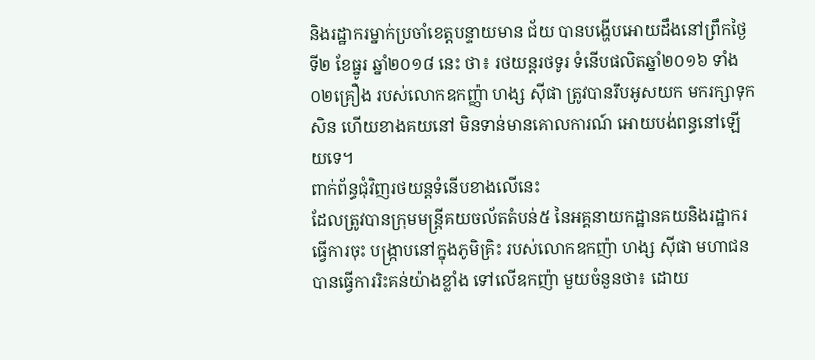និងរដ្ឋាករម្នាក់ប្រចាំខេត្តបន្ទាយមាន ជ័យ បានបង្ហើបអោយដឹងនៅព្រឹកថ្ងៃទី២ ខែធ្នូរ ឆ្នាំ២០១៨ នេះ ថា៖ រថយន្តរថទូរ ទំនើបផលិតឆ្នាំ២០១៦ ទាំង០២គ្រឿង របស់លោកឧកញ្ញ៉ា ហង្ស ស៊ីផា ត្រូវបានរឹបអូសយក មករក្សាទុកសិន ហើយខាងគយនៅ មិនទាន់មានគោលការណ៍ អោយបង់ពន្ធនៅឡើយទេ។
ពាក់ព័ន្ធជុំវិញរថយន្តទំនើបខាងលើនេះ
ដែលត្រូវបានក្រុមមន្ត្រីគយចល័តតំបន់៥ នៃអគ្គនាយកដ្ឋានគយនិងរដ្ឋាករ ធ្វើការចុះ បង្ក្រាបនៅក្នុងភូមិគ្រិះ របស់លោកឧកញ៉ា ហង្ស ស៊ីផា មហាជនបានធ្វើការរិះគន់យ៉ាងខ្លាំង ទៅលើឧកញ៉ា មួយចំនួនថា៖ ដោយ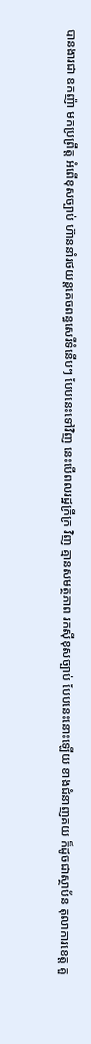បានងារជា ឧកញ៉ា មកប្រព្រឹត្ត អំពើខុសច្បាប់ ហ៊ាននាំរថយន្តគេចពន្ធសេរីទំនើបៗ បែបនេះទៅវិញ នេះបើពលរដ្ឋក្រីក្រ វិញ គ្មានសមត្ថភាព រកសុីខុសច្បាប់ បែបនេះនោះឡើយ ខាងជំនាញគយ ក៏ដូចជាស្ថាប័ន តុលាការខេត្ត គួ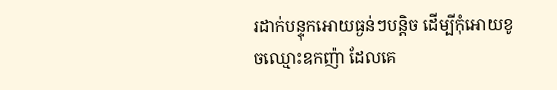រដាក់បន្ទុកអោយធ្ងន់ៗបន្តិច ដើម្បីកុំអោយខូចឈ្មោះឧកញ៉ា ដែលគេ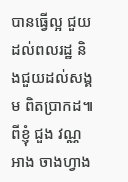បានធ្វើល្អ ជួយដល់ពលរដ្ឋ និងជួយដល់សង្គម ពិតប្រាកដ៕
ពីខ្ញុំ ជួង វណ្ណអាង ចាងហ្វាង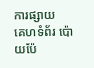ការផ្សាយ
គេហទំព័រ ប៉ោយប៉ែ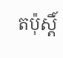តប៉ុស្តិ៍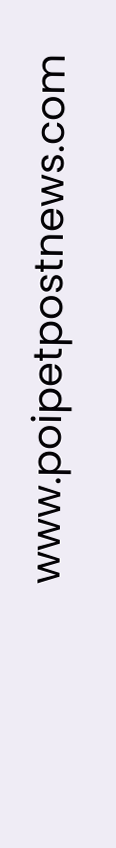www.poipetpostnews.com